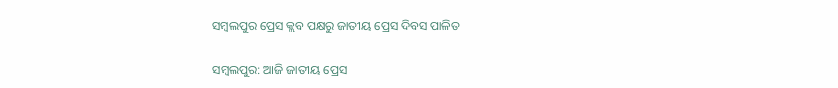ସମ୍ବଲପୁର ପ୍ରେସ କ୍ଲବ ପକ୍ଷରୁ ଜାତୀୟ ପ୍ରେସ ଦିବସ ପାଳିତ

ସମ୍ବଲପୁର: ଆଜି ଜାତୀୟ ପ୍ରେସ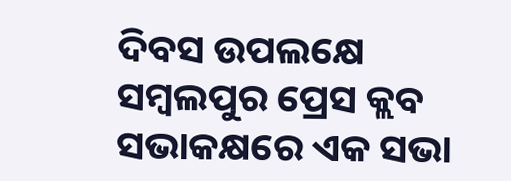ଦିବସ ଉପଲକ୍ଷେ ସମ୍ବଲପୁର ପ୍ରେସ କ୍ଲବ ସଭାକକ୍ଷରେ ଏକ ସଭା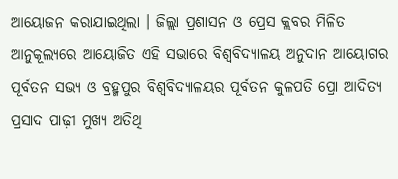ଆୟୋଜନ କରାଯାଇଥିଲା । ଜିଲ୍ଲା ପ୍ରଶାସନ ଓ ପ୍ରେସ କ୍ଲବର ମିଳିତ ଆନୁକୂଲ୍ୟରେ ଆୟୋଜିତ ଏହି ସଭାରେ ବିଶ୍ୱବିଦ୍ୟାଳୟ ଅନୁଦାନ ଆୟୋଗର ପୂର୍ବତନ ସଭ୍ୟ ଓ ବ୍ରହ୍ମପୁର ବିଶ୍ୱବିଦ୍ୟାଳୟର ପୂର୍ବତନ କୁଳପତି ପ୍ରୋ ଆଦିତ୍ୟ ପ୍ରସାଦ ପାଢ଼ୀ ମୁଖ୍ୟ ଅତିଥି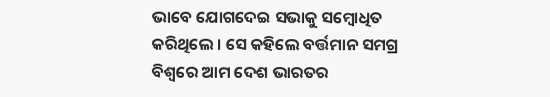ଭାବେ ଯୋଗଦେଇ ସଭାକୁ ସମ୍ବୋଧିତ କରିଥିଲେ । ସେ କହିଲେ ବର୍ତ୍ତମାନ ସମଗ୍ର ବିଶ୍ୱରେ ଆମ ଦେଶ ଭାରତର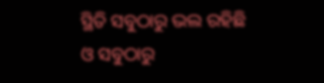ସ୍ଥିତି ସବୁଠାରୁ ଭଲ ରହିଛି ଓ ସବୁଠାରୁ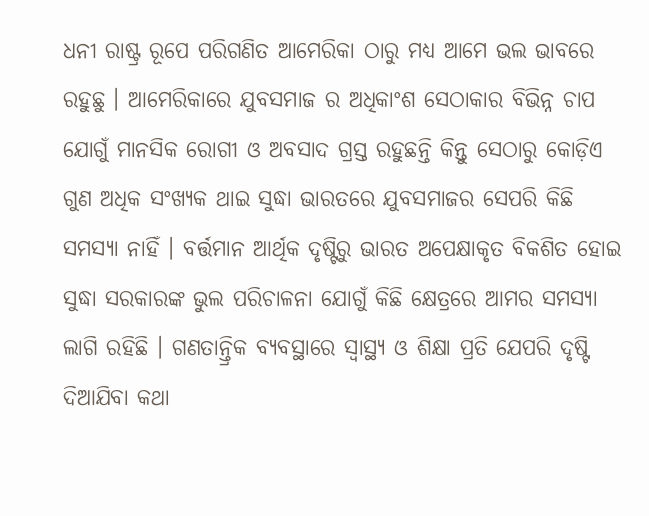ଧନୀ ରାଷ୍ଟ୍ର ରୂପେ ପରିଗଣିତ ଆମେରିକା ଠାରୁ ମଧ୍ୟ ଆମେ ଭଲ ଭାବରେ ରହୁଛୁ । ଆମେରିକାରେ ଯୁବସମାଜ ର ଅଧିକାଂଶ ସେଠାକାର ବିଭିନ୍ନ ଚାପ ଯୋଗୁଁ ମାନସିକ ରୋଗୀ ଓ ଅବସାଦ ଗ୍ରସ୍ତ ରହୁଛନ୍ତି କିନ୍ତୁ ସେଠାରୁ କୋଡ଼ିଏ ଗୁଣ ଅଧିକ ସଂଖ୍ୟକ ଥାଇ ସୁଦ୍ଧା ଭାରତରେ ଯୁବସମାଜର ସେପରି କିଛି ସମସ୍ୟା ନାହିଁ । ବର୍ତ୍ତମାନ ଆର୍ଥିକ ଦୃଷ୍ଟିରୁ ଭାରତ ଅପେକ୍ଷାକୃତ ବିକଶିତ ହୋଇ ସୁଦ୍ଧା ସରକାରଙ୍କ ଭୁଲ ପରିଚାଳନା ଯୋଗୁଁ କିଛି କ୍ଷେତ୍ରରେ ଆମର ସମସ୍ୟା ଲାଗି ରହିଛି । ଗଣତାନ୍ତ୍ରିକ ବ୍ୟବସ୍ଥାରେ ସ୍ୱାସ୍ଥ୍ୟ ଓ ଶିକ୍ଷା ପ୍ରତି ଯେପରି ଦୃଷ୍ଟି ଦିଆଯିବା କଥା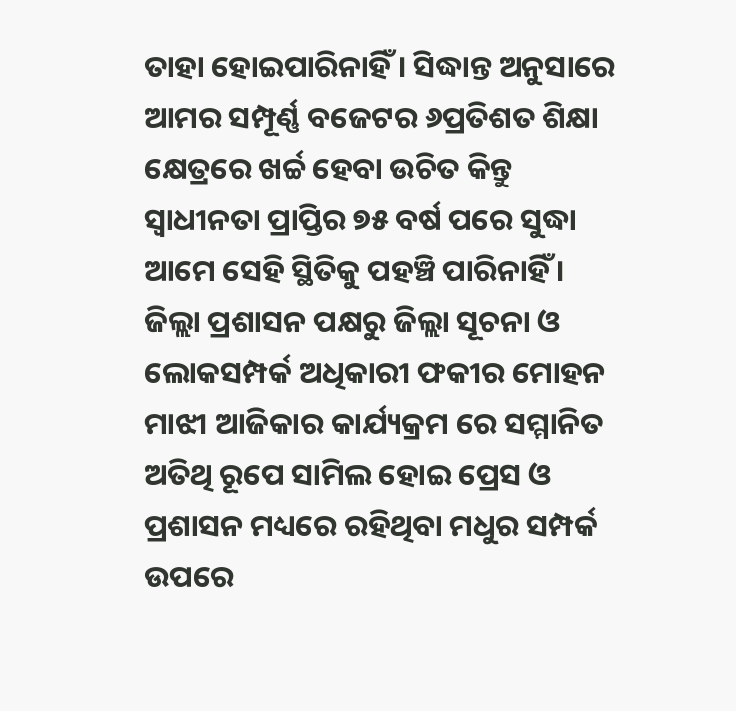ତାହା ହୋଇପାରିନାହିଁ । ସିଦ୍ଧାନ୍ତ ଅନୁସାରେ ଆମର ସମ୍ପୂର୍ଣ୍ଣ ବଜେଟର ୬ପ୍ରତିଶତ ଶିକ୍ଷା କ୍ଷେତ୍ରରେ ଖର୍ଚ୍ଚ ହେବା ଉଚିତ କିନ୍ତୁ ସ୍ୱାଧୀନତା ପ୍ରାପ୍ତିର ୭୫ ବର୍ଷ ପରେ ସୁଦ୍ଧା ଆମେ ସେହି ସ୍ଥିତିକୁ ପହଞ୍ଚି ପାରିନାହିଁ । ଜିଲ୍ଲା ପ୍ରଶାସନ ପକ୍ଷରୁ ଜିଲ୍ଲା ସୂଚନା ଓ ଲୋକସମ୍ପର୍କ ଅଧିକାରୀ ଫକୀର ମୋହନ ମାଝୀ ଆଜିକାର କାର୍ଯ୍ୟକ୍ରମ ରେ ସମ୍ମାନିତ ଅତିଥି ରୂପେ ସାମିଲ ହୋଇ ପ୍ରେସ ଓ ପ୍ରଶାସନ ମଧ୍ୟରେ ରହିଥିବା ମଧୁର ସମ୍ପର୍କ ଉପରେ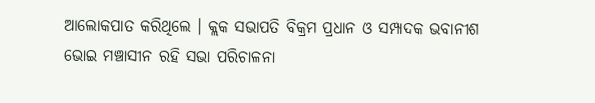ଆଲୋକପାତ କରିଥିଲେ । କ୍ଲକ ସଭାପତି ବିକ୍ରମ ପ୍ରଧାନ ଓ ସମ୍ପାଦକ ଭବାନୀଶ ଭୋଇ ମଞ୍ଚାସୀନ ରହି ସଭା ପରିଚାଳନା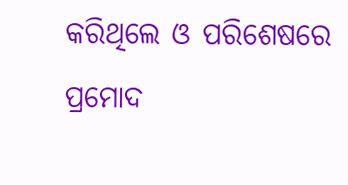କରିଥିଲେ ଓ ପରିଶେଷରେ ପ୍ରମୋଦ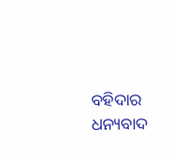ବହିଦାର ଧନ୍ୟବାଦ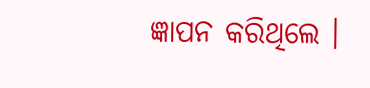ଜ୍ଞାପନ କରିଥିଲେ ।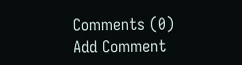Comments (0)
Add Comment